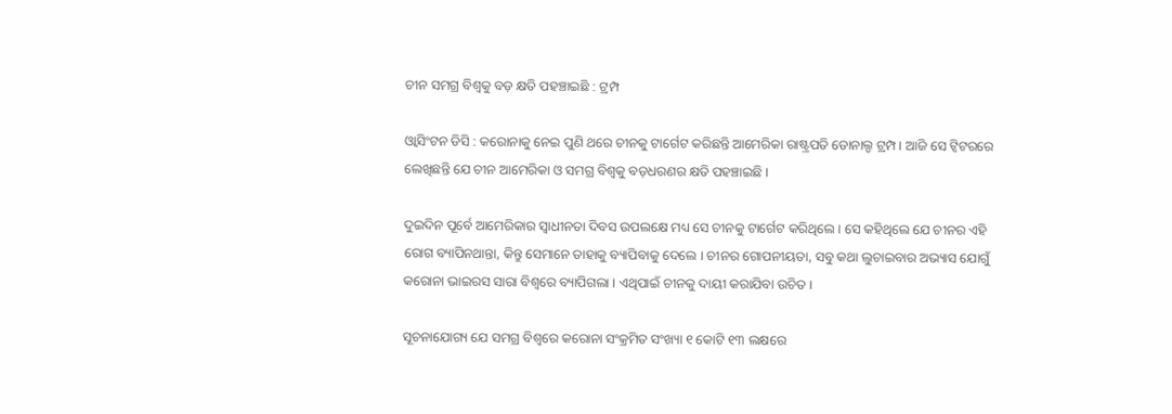ଚୀନ ସମଗ୍ର ବିଶ୍ୱକୁ ବଡ଼ କ୍ଷତି ପହଞ୍ଚାଇଛି : ଟ୍ରମ୍ପ

ଓ୍ଵାସିଂଟନ ଡିସି : କରୋନାକୁ ନେଇ ପୁଣି ଥରେ ଚୀନକୁ ଟାର୍ଗେଟ କରିଛନ୍ତି ଆମେରିକା ରାଷ୍ଟ୍ରପତି ଡୋନାଲ୍ଡ ଟ୍ରମ୍ପ । ଆଜି ସେ ଟ୍ଵିଟରରେ ଲେଖିଛନ୍ତି ଯେ ଚୀନ ଆମେରିକା ଓ ସମଗ୍ର ବିଶ୍ୱକୁ ବଡ଼ଧରଣର କ୍ଷତି ପହଞ୍ଚାଇଛି ।

ଦୁଇଦିନ ପୂର୍ବେ ଆମେରିକାର ସ୍ୱାଧୀନତା ଦିବସ ଉପଲକ୍ଷେ ମଧ୍ୟ ସେ ଚୀନକୁ ଟାର୍ଗେଟ କରିଥିଲେ । ସେ କହିଥିଲେ ଯେ ଚୀନର ଏହି ରୋଗ ବ୍ୟାପିନଥାନ୍ତା, କିନ୍ତୁ ସେମାନେ ତାହାକୁ ବ୍ୟାପିବାକୁ ଦେଲେ । ଚୀନର ଗୋପନୀୟତା, ସବୁ କଥା ଲୁଚାଇବାର ଅଭ୍ୟାସ ଯୋଗୁଁ କରୋନା ଭାଇରସ ସାରା ବିଶ୍ୱରେ ବ୍ୟାପିଗଲା । ଏଥିପାଇଁ ଚୀନକୁ ଦାୟୀ କରାଯିବା ଉଚିତ ।

ସୂଚନାଯୋଗ୍ୟ ଯେ ସମଗ୍ର ବିଶ୍ୱରେ କରୋନା ସଂକ୍ରମିତ ସଂଖ୍ୟା ୧ କୋଟି ୧୩ ଲକ୍ଷରେ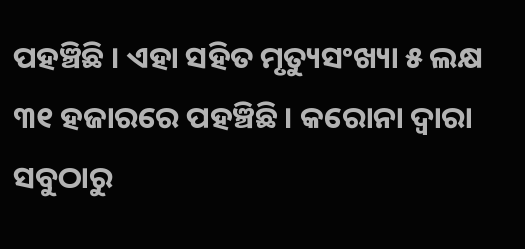ପହଞ୍ଚିଛି । ଏହା ସହିତ ମୃତ୍ୟୁସଂଖ୍ୟା ୫ ଲକ୍ଷ ୩୧ ହଜାରରେ ପହଞ୍ଚିଛି । କରୋନା ଦ୍ୱାରା ସବୁଠାରୁ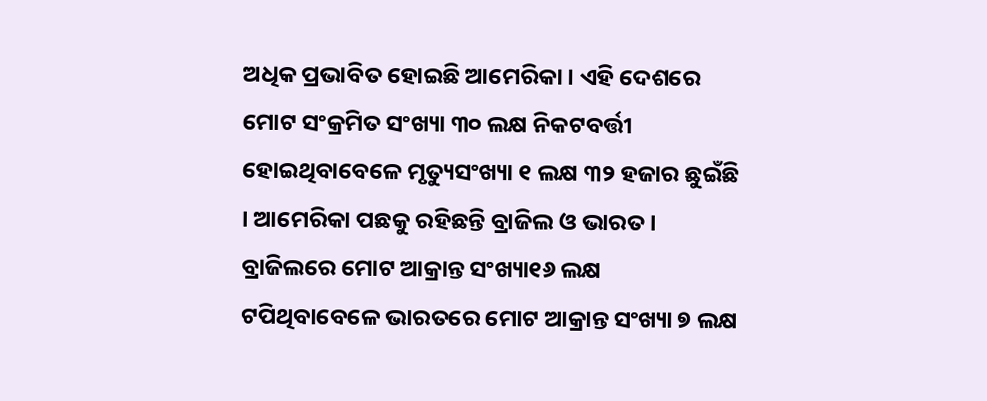ଅଧିକ ପ୍ରଭାବିତ ହୋଇଛି ଆମେରିକା । ଏହି ଦେଶରେ ମୋଟ ସଂକ୍ରମିତ ସଂଖ୍ୟା ୩୦ ଲକ୍ଷ ନିକଟବର୍ତ୍ତୀ ହୋଇଥିବାବେଳେ ମୃତ୍ୟୁସଂଖ୍ୟା ୧ ଲକ୍ଷ ୩୨ ହଜାର ଛୁଇଁଛି । ଆମେରିକା ପଛକୁ ରହିଛନ୍ତି ବ୍ରାଜିଲ ଓ ଭାରତ । ବ୍ରାଜିଲରେ ମୋଟ ଆକ୍ରାନ୍ତ ସଂଖ୍ୟା୧୬ ଲକ୍ଷ ଟପିଥିବାବେଳେ ଭାରତରେ ମୋଟ ଆକ୍ରାନ୍ତ ସଂଖ୍ୟା ୭ ଲକ୍ଷ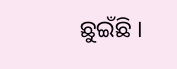ଛୁଇଁଛି ।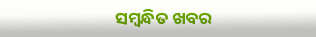ସମ୍ବନ୍ଧିତ ଖବର